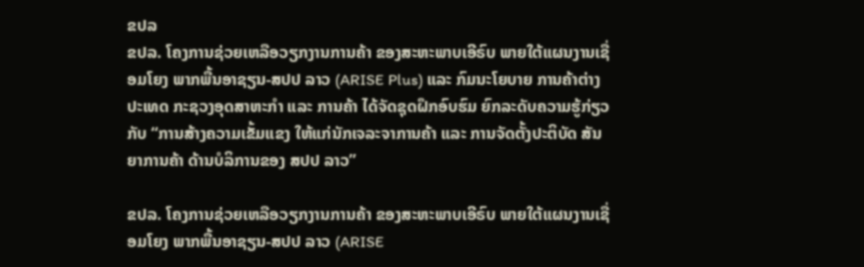ຂປລ
ຂປລ. ໂຄງການຊ່ວຍເຫລືອວຽກງານການຄ້າ ຂອງສະຫະພາບເອີຣົບ ພາຍໃຕ້ແຜນງານເຊື່ອມໂຍງ ພາກພື້ນອາຊຽນ-ສປປ ລາວ (ARISE Plus) ແລະ ກົມນະໂຍບາຍ ການຄ້າຕ່າງປະເທດ ກະຊວງອຸດສາຫະກຳ ແລະ ການຄ້າ ໄດ້ຈັດຊຸດຝຶກອົບຮົມ ຍົກລະດັບຄວາມຮູ້ກ່ຽວກັບ “ການສ້າງຄວາມເຂັ້ມແຂງ ໃຫ້ແກ່ນັກເຈລະຈາການຄ້າ ແລະ ການຈັດຕັ້ງປະຕິບັດ ສັນຍາການຄ້າ ດ້ານບໍລິການຂອງ ສປປ ລາວ”

ຂປລ. ໂຄງການຊ່ວຍເຫລືອວຽກງານການຄ້າ ຂອງສະຫະພາບເອີຣົບ ພາຍໃຕ້ແຜນງານເຊື່ອມໂຍງ ພາກພື້ນອາຊຽນ-ສປປ ລາວ (ARISE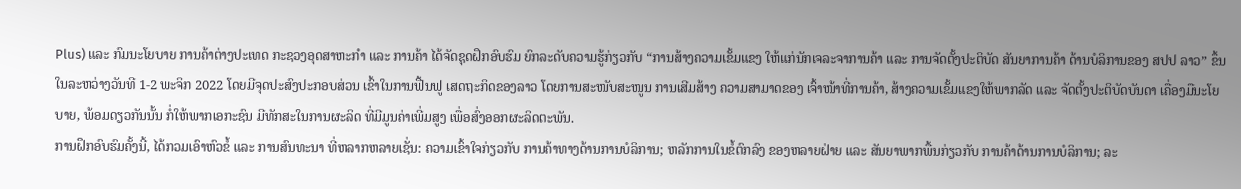Plus) ແລະ ກົມນະໂຍບາຍ ການຄ້າຕ່າງປະເທດ ກະຊວງອຸດສາຫະກຳ ແລະ ການຄ້າ ໄດ້ຈັດຊຸດຝຶກອົບຮົມ ຍົກລະດັບຄວາມຮູ້ກ່ຽວກັບ “ການສ້າງຄວາມເຂັ້ມແຂງ ໃຫ້ແກ່ນັກເຈລະຈາການຄ້າ ແລະ ການຈັດຕັ້ງປະຕິບັດ ສັນຍາການຄ້າ ດ້ານບໍລິການຂອງ ສປປ ລາວ” ຂຶ້ນໃນລະຫວ່າງວັນທີ 1-2 ພະຈິກ 2022 ໂດຍມີຈຸດປະສົງປະກອບສ່ວນ ເຂົ້າໃນການຟື້ນຟູ ເສດຖະກິດຂອງລາວ ໂດຍການສະໜັບສະໜູນ ການເສີມສ້າງ ຄວາມສາມາດຂອງ ເຈົ້າໜ້າທີ່ການຄ້າ, ສ້າງຄວາມເຂັ້ມແຂງໃຫ້ພາກລັດ ແລະ ຈັດຕັ້ງປະຕິບັດບັນດາ ເຄື່ອງມືນະໂຍບາຍ, ພ້ອມດຽວກັນນັ້ນ ກໍ່ໃຫ້ພາກເອກະຊົນ ມີທັກສະໃນການຜະລິດ ທີ່ມີມູນຄ່າເພີ່ມສູງ ເພື່ອສົ່ງອອກຜະລິດຕະພັນ.
ການຝຶກອົບຮົມຄັ້ງນີ້, ໄດ້ກວມເອົາຫົວຂໍ້ ແລະ ການສົນທະນາ ທີ່ຫລາກຫລາຍເຊັ່ນ: ຄວາມເຂົ້າໃຈກ່ຽວກັບ ການຄ້າທາງດ້ານການບໍລິການ; ຫລັກການໃນຂໍ້ຕົກລົງ ຂອງຫລາຍຝ່າຍ ແລະ ສັນຍາພາກພື້ນກ່ຽວກັບ ການຄ້າດ້ານການບໍລິການ; ລະ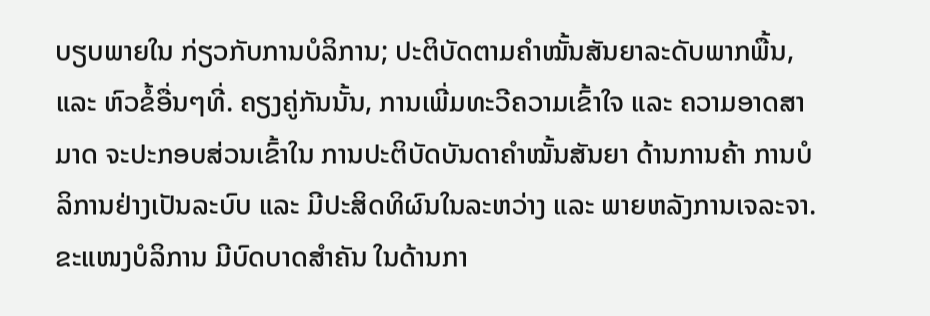ບຽບພາຍໃນ ກ່ຽວກັບການບໍລິການ; ປະຕິບັດຕາມຄໍາໝັ້ນສັນຍາລະດັບພາກພື້ນ, ແລະ ຫົວຂໍ້ອື່ນໆທີ່. ຄຽງຄູ່ກັນນັ້ນ, ການເພີ່ມທະວີຄວາມເຂົ້າໃຈ ແລະ ຄວາມອາດສາມາດ ຈະປະກອບສ່ວນເຂົ້າໃນ ການປະຕິບັດບັນດາຄຳໝັ້ນສັນຍາ ດ້ານການຄ້າ ການບໍລິການຢ່າງເປັນລະບົບ ແລະ ມີປະສິດທິຜົນໃນລະຫວ່າງ ແລະ ພາຍຫລັງການເຈລະຈາ.
ຂະແໜງບໍລິການ ມີບົດບາດສຳຄັນ ໃນດ້ານກາ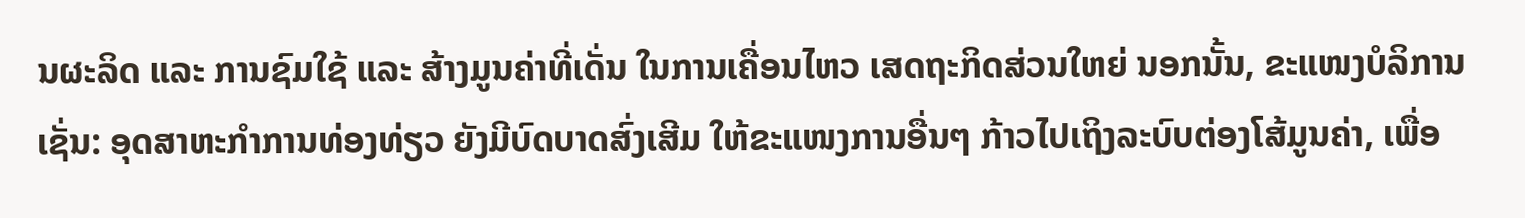ນຜະລິດ ແລະ ການຊົມໃຊ້ ແລະ ສ້າງມູນຄ່າທີ່ເດັ່ນ ໃນການເຄື່ອນໄຫວ ເສດຖະກິດສ່ວນໃຫຍ່ ນອກນັ້ນ, ຂະແໜງບໍລິການເຊັ່ນ: ອຸດສາຫະກຳການທ່ອງທ່ຽວ ຍັງມີບົດບາດສົ່ງເສີມ ໃຫ້ຂະແໜງການອື່ນໆ ກ້າວໄປເຖິງລະບົບຕ່ອງໂສ້ມູນຄ່າ, ເພື່ອ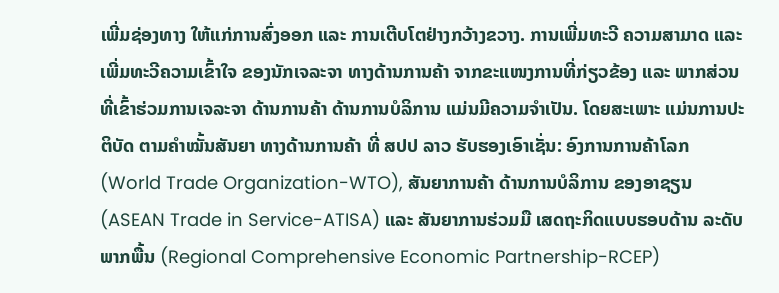ເພີ່ມຊ່ອງທາງ ໃຫ້ແກ່ການສົ່ງອອກ ແລະ ການເຕີບໂຕຢ່າງກວ້າງຂວາງ. ການເພີ່ມທະວີ ຄວາມສາມາດ ແລະ ເພີ່ມທະວີຄວາມເຂົ້າໃຈ ຂອງນັກເຈລະຈາ ທາງດ້ານການຄ້າ ຈາກຂະແໜງການທີ່ກ່ຽວຂ້ອງ ແລະ ພາກສ່ວນ ທີ່ເຂົ້າຮ່ວມການເຈລະຈາ ດ້ານການຄ້າ ດ້ານການບໍລິການ ແມ່ນມີຄວາມຈຳເປັນ. ໂດຍສະເພາະ ແມ່ນການປະຕິບັດ ຕາມຄໍາໝັ້ນສັນຍາ ທາງດ້ານການຄ້າ ທີ່ ສປປ ລາວ ຮັບຮອງເອົາເຊັ່ນ: ອົງການການຄ້າໂລກ (World Trade Organization-WTO), ສັນຍາການຄ້າ ດ້ານການບໍລິການ ຂອງອາຊຽນ (ASEAN Trade in Service-ATISA) ແລະ ສັນຍາການຮ່ວມມື ເສດຖະກິດແບບຮອບດ້ານ ລະດັບພາກພື້ນ (Regional Comprehensive Economic Partnership-RCEP)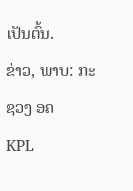ເປັນຕົ້ນ.
ຂ່າວ, ພາບ: ກະຊວງ ອຄ
KPL